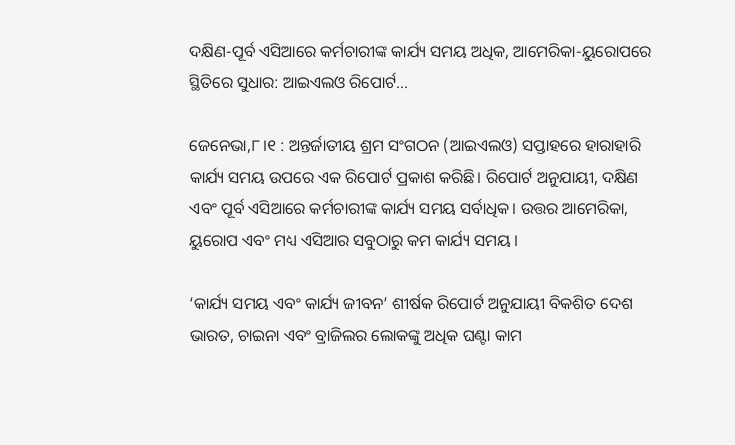ଦକ୍ଷିଣ-ପୂର୍ବ ଏସିଆରେ କର୍ମଚାରୀଙ୍କ କାର୍ଯ୍ୟ ସମୟ ଅଧିକ, ଆମେରିକା-ୟୁରୋପରେ ସ୍ଥିତିରେ ସୁଧାର: ଆଇଏଲଓ ରିପୋର୍ଟ…

ଜେନେଭା,୮।୧ : ଅନ୍ତର୍ଜାତୀୟ ଶ୍ରମ ସଂଗଠନ (ଆଇଏଲଓ) ସପ୍ତାହରେ ହାରାହାରି କାର୍ଯ୍ୟ ସମୟ ଉପରେ ଏକ ରିପୋର୍ଟ ପ୍ରକାଶ କରିଛି। ରିପୋର୍ଟ ଅନୁଯାୟୀ, ଦକ୍ଷିଣ ଏବଂ ପୂର୍ବ ଏସିଆରେ କର୍ମଚାରୀଙ୍କ କାର୍ଯ୍ୟ ସମୟ ସର୍ବାଧିକ। ଉତ୍ତର ଆମେରିକା, ୟୁରୋପ ଏବଂ ମଧ୍ୟ ଏସିଆର ସବୁଠାରୁ କମ କାର୍ଯ୍ୟ ସମୟ ।

‘କାର୍ଯ୍ୟ ସମୟ ଏବଂ କାର୍ଯ୍ୟ ଜୀବନ’ ଶୀର୍ଷକ ରିପୋର୍ଟ ଅନୁଯାୟୀ ବିକଶିତ ଦେଶ ଭାରତ, ଚାଇନା ଏବଂ ବ୍ରାଜିଲର ଲୋକଙ୍କୁ ଅଧିକ ଘଣ୍ଟା କାମ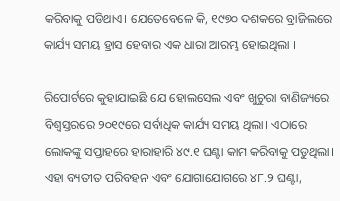କରିବାକୁ ପଡିଥାଏ। ଯେତେବେଳେ କି, ୧୯୭୦ ଦଶକରେ ବ୍ରାଜିଲରେ କାର୍ଯ୍ୟ ସମୟ ହ୍ରାସ ହେବାର ଏକ ଧାରା ଆରମ୍ଭ ହୋଇଥିଲା ।

ରିପୋର୍ଟରେ କୁହାଯାଇଛି ଯେ ହୋଲସେଲ ଏବଂ ଖୁଚୁରା ବାଣିଜ୍ୟରେ ବିଶ୍ୱସ୍ତରରେ ୨୦୧୯ରେ ସର୍ବାଧିକ କାର୍ଯ୍ୟ ସମୟ ଥିଲା। ଏଠାରେ ଲୋକଙ୍କୁ ସପ୍ତାହରେ ହାରାହାରି ୪୯.୧ ଘଣ୍ଟା କାମ କରିବାକୁ ପଡୁଥିଲା। ଏହା ବ୍ୟତୀତ ପରିବହନ ଏବଂ ଯୋଗାଯୋଗରେ ୪୮.୨ ଘଣ୍ଟା,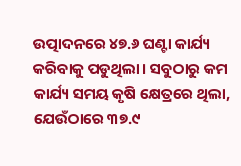ଉତ୍ପାଦନରେ ୪୭.୬ ଘଣ୍ଟା କାର୍ଯ୍ୟ କରିବାକୁ ପଡୁଥିଲା। ସବୁଠାରୁ କମ କାର୍ଯ୍ୟ ସମୟ କୃଷି କ୍ଷେତ୍ରରେ ଥିଲା, ଯେଉଁଠାରେ ୩୭.୯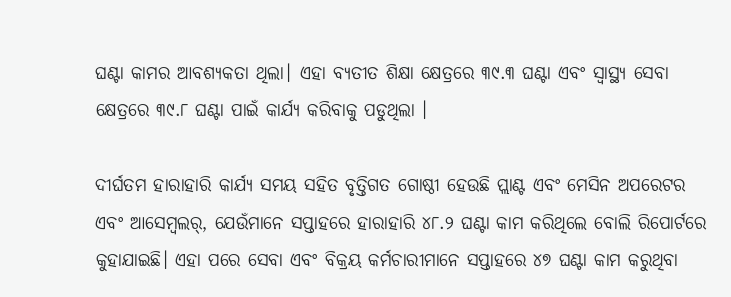ଘଣ୍ଟା କାମର ଆବଶ୍ୟକତା ଥିଲା। ଏହା ବ୍ୟତୀତ ଶିକ୍ଷା କ୍ଷେତ୍ରରେ ୩୯.୩ ଘଣ୍ଟା ଏବଂ ସ୍ବାସ୍ଥ୍ୟ ସେବା କ୍ଷେତ୍ରରେ ୩୯.୮ ଘଣ୍ଟା ପାଇଁ କାର୍ଯ୍ୟ କରିବାକୁ ପଡୁଥିଲା ।

ଦୀର୍ଘତମ ହାରାହାରି କାର୍ଯ୍ୟ ସମୟ ସହିତ ବୃତ୍ତିଗତ ଗୋଷ୍ଠୀ ହେଉଛି ପ୍ଲାଣ୍ଟ ଏବଂ ମେସିନ ଅପରେଟର ଏବଂ ଆସେମ୍ବଲର୍‌, ଯେଉଁମାନେ ସପ୍ତାହରେ ହାରାହାରି ୪୮.୨ ଘଣ୍ଟା କାମ କରିଥିଲେ ବୋଲି ରିପୋର୍ଟରେ କୁହାଯାଇଛି। ଏହା ପରେ ସେବା ଏବଂ ବିକ୍ରୟ କର୍ମଚାରୀମାନେ ସପ୍ତାହରେ ୪୭ ଘଣ୍ଟା କାମ କରୁଥିବା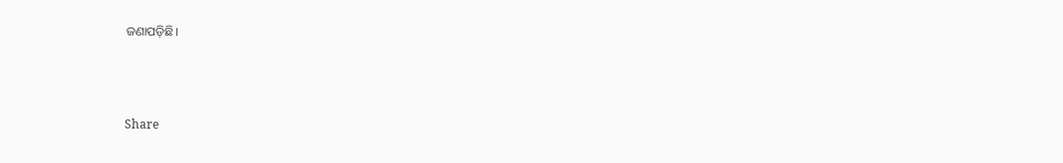ଜଣାପଡ଼ିଛି।



Share